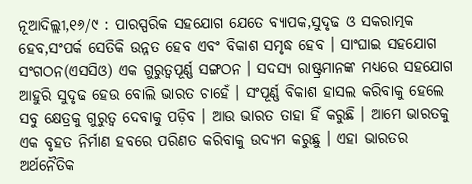ନୂଆଦିଲ୍ଲୀ,୧୬/୯ : ପାରସ୍ପରିକ ସହଯୋଗ ଯେତେ ବ୍ୟାପକ,ସୁଦୃଢ ଓ ସକରାତ୍ମକ ହେବ,ସଂପର୍କ ସେତିକି ଉନ୍ନତ ହେବ ଏବଂ ବିକାଶ ସମୃଦ୍ଧ ହେବ । ସାଂଘାଇ ସହଯୋଗ ସଂଗଠନ(ଏସସିଓ) ଏକ ଗୁରୁତ୍ୱପୂର୍ଣ୍ଣ ସଙ୍ଗଠନ । ସଦସ୍ୟ ରାଷ୍ଟ୍ରମାନଙ୍କ ମଧ୍ୟରେ ସହଯୋଗ ଆହୁରି ସୁଦୃଢ ହେଉ ବୋଲି ଭାରତ ଚାହେଁ । ସଂପୂର୍ଣ୍ଣ ବିକାଶ ହାସଲ କରିବାକୁ ହେଲେ ସବୁ କ୍ଷେତ୍ରକୁ ଗୁରୁତ୍ୱ ଦେବାକୁ ପଡ଼ିବ । ଆଉ ଭାରତ ତାହା ହିଁ କରୁଛି । ଆମେ ଭାରତକୁ ଏକ ବୃହତ ନିର୍ମାଣ ହବରେ ପରିଣତ କରିବାକୁ ଉଦ୍ୟମ କରୁଛୁ । ଏହା ଭାରତର ଅର୍ଥନୈତିକ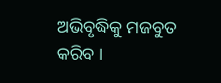ଅଭିବୃଦ୍ଧିକୁ ମଜବୁତ କରିବ ।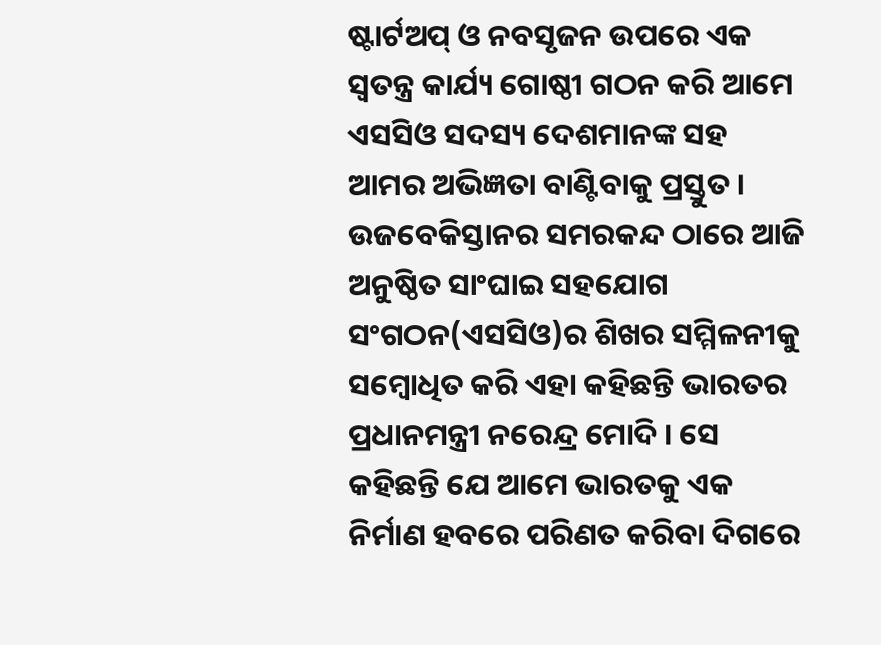ଷ୍ଟାର୍ଟଅପ୍ ଓ ନବସୃଜନ ଉପରେ ଏକ ସ୍ୱତନ୍ତ୍ର କାର୍ଯ୍ୟ ଗୋଷ୍ଠୀ ଗଠନ କରି ଆମେ ଏସସିଓ ସଦସ୍ୟ ଦେଶମାନଙ୍କ ସହ ଆମର ଅଭିଜ୍ଞତା ବାଣ୍ଟିବାକୁ ପ୍ରସ୍ତୁତ । ଉଜବେକିସ୍ତାନର ସମରକନ୍ଦ ଠାରେ ଆଜି ଅନୁଷ୍ଠିତ ସାଂଘାଇ ସହଯୋଗ ସଂଗଠନ(ଏସସିଓ)ର ଶିଖର ସମ୍ମିଳନୀକୁ ସମ୍ବୋଧିତ କରି ଏହା କହିଛନ୍ତି ଭାରତର ପ୍ରଧାନମନ୍ତ୍ରୀ ନରେନ୍ଦ୍ର ମୋଦି । ସେ କହିଛନ୍ତି ଯେ ଆମେ ଭାରତକୁ ଏକ ନିର୍ମାଣ ହବରେ ପରିଣତ କରିବା ଦିଗରେ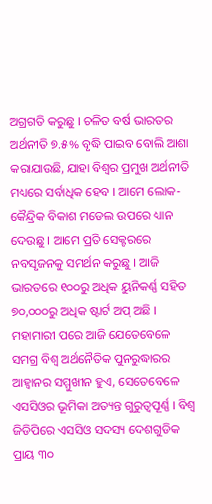ଅଗ୍ରଗତି କରୁଛୁ । ଚଳିତ ବର୍ଷ ଭାରତର ଅର୍ଥନୀତି ୭.୫% ବୃଦ୍ଧି ପାଇବ ବୋଲି ଆଶା କରାଯାଉଛି, ଯାହା ବିଶ୍ୱର ପ୍ରମୁଖ ଅର୍ଥନୀତି ମଧ୍ୟରେ ସର୍ବାଧିକ ହେବ । ଆମେ ଲୋକ-କୈନ୍ଦ୍ରିକ ବିକାଶ ମଡେଲ ଉପରେ ଧ୍ୟାନ ଦେଉଛୁ । ଆମେ ପ୍ରତି ସେକ୍ଟରରେ ନବସୃଜନକୁ ସମର୍ଥନ କରୁଛୁ । ଆଜି ଭାରତରେ ୧୦୦ରୁ ଅଧିକ ୟୁନିକର୍ଣ୍ଣ ସହିତ ୭୦,୦୦୦ରୁ ଅଧିକ ଷ୍ଟାର୍ଟ ଅପ୍ ଅଛି । ମହାମାରୀ ପରେ ଆଜି ଯେତେବେଳେ ସମଗ୍ର ବିଶ୍ୱ ଅର୍ଥନୈତିକ ପୁନରୁଦ୍ଧାରର ଆହ୍ୱାନର ସମ୍ମୁଖୀନ ହୁଏ, ସେତେବେଳେ ଏସସିଓର ଭୂମିକା ଅତ୍ୟନ୍ତ ଗୁରୁତ୍ୱପୂର୍ଣ୍ଣ । ବିଶ୍ୱ ଜିଡିପିରେ ଏସସିଓ ସଦସ୍ୟ ଦେଶଗୁଡିକ ପ୍ରାୟ ୩୦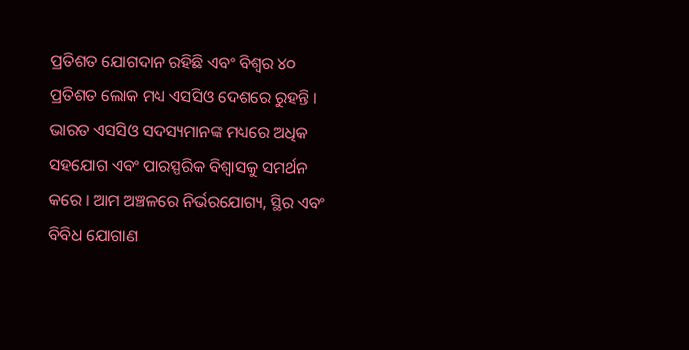ପ୍ରତିଶତ ଯୋଗଦାନ ରହିଛି ଏବଂ ବିଶ୍ୱର ୪୦ ପ୍ରତିଶତ ଲୋକ ମଧ୍ୟ ଏସସିଓ ଦେଶରେ ରୁହନ୍ତି । ଭାରତ ଏସସିଓ ସଦସ୍ୟମାନଙ୍କ ମଧ୍ୟରେ ଅଧିକ ସହଯୋଗ ଏବଂ ପାରସ୍ପରିକ ବିଶ୍ୱାସକୁ ସମର୍ଥନ କରେ । ଆମ ଅଞ୍ଚଳରେ ନିର୍ଭରଯୋଗ୍ୟ, ସ୍ଥିର ଏବଂ ବିବିଧ ଯୋଗାଣ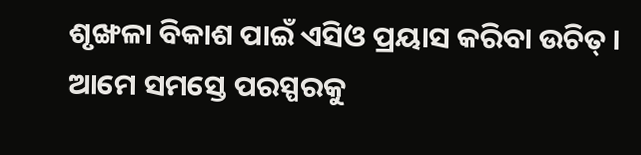ଶୃଙ୍ଖଳା ବିକାଶ ପାଇଁ ଏସିଓ ପ୍ରୟାସ କରିବା ଉଚିତ୍ । ଆମେ ସମସ୍ତେ ପରସ୍ପରକୁ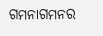ଗମନାଗମନର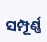ସମ୍ପୂର୍ଣ୍ଣ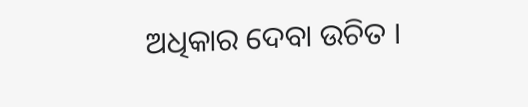ଅଧିକାର ଦେବା ଉଚିତ ।